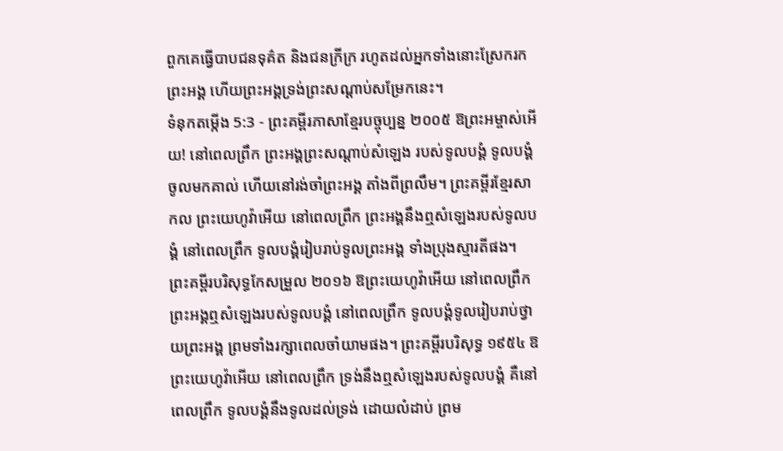ពួកគេធ្វើបាបជនទុគ៌ត និងជនក្រីក្រ រហូតដល់អ្នកទាំងនោះស្រែករកព្រះអង្គ ហើយព្រះអង្គទ្រង់ព្រះសណ្ដាប់សម្រែកនេះ។
ទំនុកតម្កើង 5:3 - ព្រះគម្ពីរភាសាខ្មែរបច្ចុប្បន្ន ២០០៥ ឱព្រះអម្ចាស់អើយ! នៅពេលព្រឹក ព្រះអង្គព្រះសណ្ដាប់សំឡេង របស់ទូលបង្គំ ទូលបង្គំចូលមកគាល់ ហើយនៅរង់ចាំព្រះអង្គ តាំងពីព្រលឹម។ ព្រះគម្ពីរខ្មែរសាកល ព្រះយេហូវ៉ាអើយ នៅពេលព្រឹក ព្រះអង្គនឹងឮសំឡេងរបស់ទូលបង្គំ នៅពេលព្រឹក ទូលបង្គំរៀបរាប់ទូលព្រះអង្គ ទាំងប្រុងស្មារតីផង។ ព្រះគម្ពីរបរិសុទ្ធកែសម្រួល ២០១៦ ឱព្រះយេហូវ៉ាអើយ នៅពេលព្រឹក ព្រះអង្គឮសំឡេងរបស់ទូលបង្គំ នៅពេលព្រឹក ទូលបង្គំទូលរៀបរាប់ថ្វាយព្រះអង្គ ព្រមទាំងរក្សាពេលចាំយាមផង។ ព្រះគម្ពីរបរិសុទ្ធ ១៩៥៤ ឱព្រះយេហូវ៉ាអើយ នៅពេលព្រឹក ទ្រង់នឹងឮសំឡេងរបស់ទូលបង្គំ គឺនៅពេលព្រឹក ទូលបង្គំនឹងទូលដល់ទ្រង់ ដោយលំដាប់ ព្រម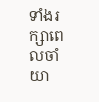ទាំងរក្សាពេលចាំយា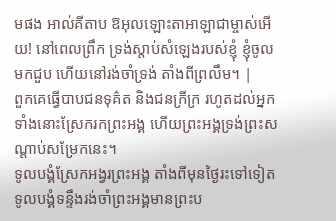មផង អាល់គីតាប ឱអុលឡោះតាអាឡាជាម្ចាស់អើយ! នៅពេលព្រឹក ទ្រង់ស្តាប់សំឡេងរបស់ខ្ញុំ ខ្ញុំចូលមកជួប ហើយនៅរង់ចាំទ្រង់ តាំងពីព្រលឹម។ |
ពួកគេធ្វើបាបជនទុគ៌ត និងជនក្រីក្រ រហូតដល់អ្នកទាំងនោះស្រែករកព្រះអង្គ ហើយព្រះអង្គទ្រង់ព្រះសណ្ដាប់សម្រែកនេះ។
ទូលបង្គំស្រែកអង្វរព្រះអង្គ តាំងពីមុនថ្ងៃរះទៅទៀត ទូលបង្គំទន្ទឹងរង់ចាំព្រះអង្គមានព្រះប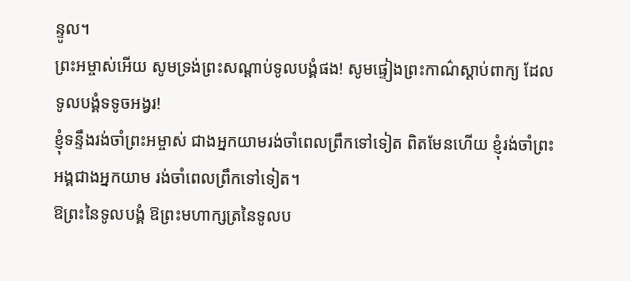ន្ទូល។
ព្រះអម្ចាស់អើយ សូមទ្រង់ព្រះសណ្ដាប់ទូលបង្គំផង! សូមផ្ទៀងព្រះកាណ៌ស្ដាប់ពាក្យ ដែលទូលបង្គំទទូចអង្វរ!
ខ្ញុំទន្ទឹងរង់ចាំព្រះអម្ចាស់ ជាងអ្នកយាមរង់ចាំពេលព្រឹកទៅទៀត ពិតមែនហើយ ខ្ញុំរង់ចាំព្រះអង្គជាងអ្នកយាម រង់ចាំពេលព្រឹកទៅទៀត។
ឱព្រះនៃទូលបង្គំ ឱព្រះមហាក្សត្រនៃទូលប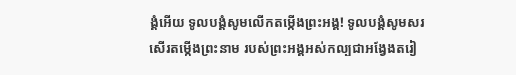ង្គំអើយ ទូលបង្គំសូមលើកតម្កើងព្រះអង្គ! ទូលបង្គំសូមសរសើរតម្កើងព្រះនាម របស់ព្រះអង្គអស់កល្បជាអង្វែងតរៀ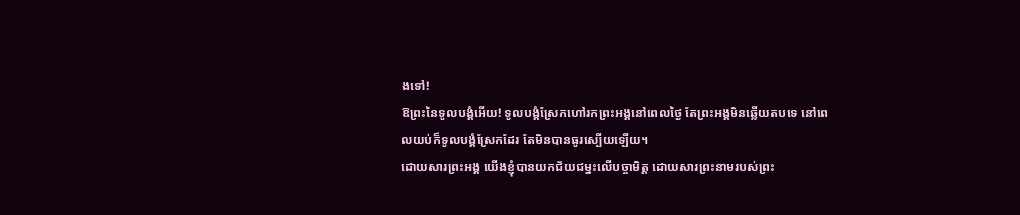ងទៅ!
ឱព្រះនៃទូលបង្គំអើយ! ទូលបង្គំស្រែកហៅរកព្រះអង្គនៅពេលថ្ងៃ តែព្រះអង្គមិនឆ្លើយតបទេ នៅពេលយប់ក៏ទូលបង្គំស្រែកដែរ តែមិនបានធូរស្បើយឡើយ។
ដោយសារព្រះអង្គ យើងខ្ញុំបានយកជ័យជម្នះលើបច្ចាមិត្ត ដោយសារព្រះនាមរបស់ព្រះ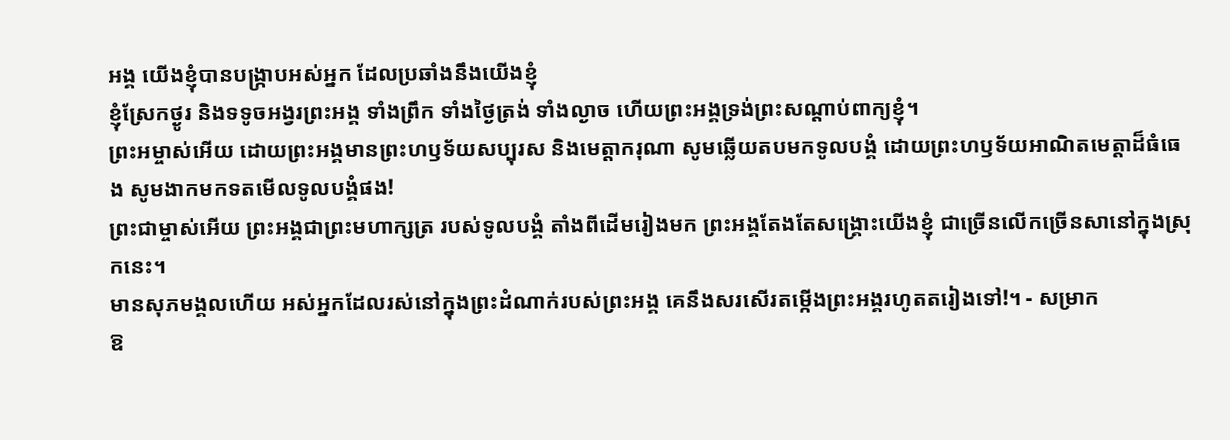អង្គ យើងខ្ញុំបានបង្ក្រាបអស់អ្នក ដែលប្រឆាំងនឹងយើងខ្ញុំ
ខ្ញុំស្រែកថ្ងូរ និងទទូចអង្វរព្រះអង្គ ទាំងព្រឹក ទាំងថ្ងៃត្រង់ ទាំងល្ងាច ហើយព្រះអង្គទ្រង់ព្រះសណ្ដាប់ពាក្យខ្ញុំ។
ព្រះអម្ចាស់អើយ ដោយព្រះអង្គមានព្រះហឫទ័យសប្បុរស និងមេត្តាករុណា សូមឆ្លើយតបមកទូលបង្គំ ដោយព្រះហឫទ័យអាណិតមេត្តាដ៏ធំធេង សូមងាកមកទតមើលទូលបង្គំផង!
ព្រះជាម្ចាស់អើយ ព្រះអង្គជាព្រះមហាក្សត្រ របស់ទូលបង្គំ តាំងពីដើមរៀងមក ព្រះអង្គតែងតែសង្គ្រោះយើងខ្ញុំ ជាច្រើនលើកច្រើនសានៅក្នុងស្រុកនេះ។
មានសុភមង្គលហើយ អស់អ្នកដែលរស់នៅក្នុងព្រះដំណាក់របស់ព្រះអង្គ គេនឹងសរសើរតម្កើងព្រះអង្គរហូតតរៀងទៅ!។ - សម្រាក
ឱ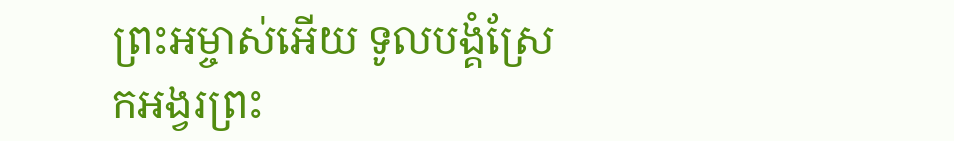ព្រះអម្ចាស់អើយ ទូលបង្គំស្រែកអង្វរព្រះ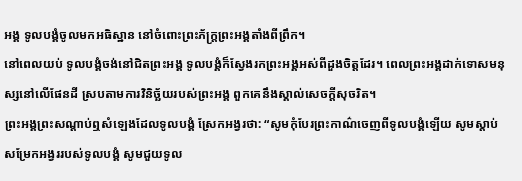អង្គ ទូលបង្គំចូលមកអធិស្ឋាន នៅចំពោះព្រះភ័ក្ត្រព្រះអង្គតាំងពីព្រឹក។
នៅពេលយប់ ទូលបង្គំចង់នៅជិតព្រះអង្គ ទូលបង្គំក៏ស្វែងរកព្រះអង្គអស់ពីដួងចិត្តដែរ។ ពេលព្រះអង្គដាក់ទោសមនុស្សនៅលើផែនដី ស្របតាមការវិនិច្ឆ័យរបស់ព្រះអង្គ ពួកគេនឹងស្គាល់សេចក្ដីសុចរិត។
ព្រះអង្គព្រះសណ្ដាប់ឮសំឡេងដែលទូលបង្គំ ស្រែកអង្វរថា: “សូមកុំបែរព្រះកាណ៌ចេញពីទូលបង្គំឡើយ សូមស្ដាប់សម្រែកអង្វររបស់ទូលបង្គំ សូមជួយទូល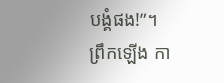បង្គំផង!”។
ព្រឹកឡើង កា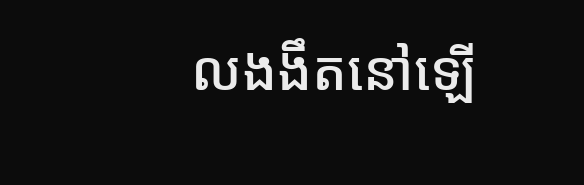លងងឹតនៅឡើ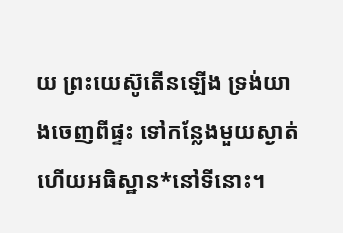យ ព្រះយេស៊ូតើនឡើង ទ្រង់យាងចេញពីផ្ទះ ទៅកន្លែងមួយស្ងាត់ ហើយអធិស្ឋាន*នៅទីនោះ។